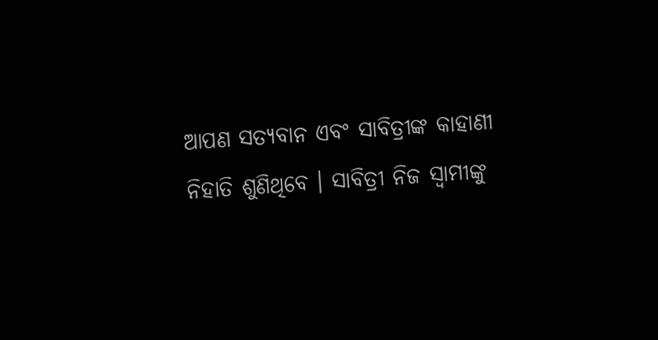ଆପଣ ସତ୍ୟବାନ ଏବଂ ସାବିତ୍ରୀଙ୍କ କାହାଣୀ ନିହାତି ଶୁଣିଥିବେ । ସାବିତ୍ରୀ ନିଜ ସ୍ୱାମୀଙ୍କୁ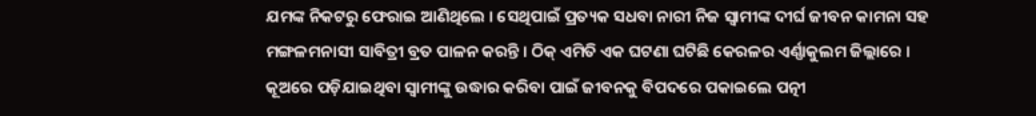ଯମଙ୍କ ନିକଟରୁ ଫେରାଇ ଆଣିଥିଲେ । ସେଥିପାଇଁ ପ୍ରତ୍ୟକ ସଧବା ନାରୀ ନିଜ ସ୍ବାମୀଙ୍କ ଦୀର୍ଘ ଜୀବନ କାମନା ସହ ମଙ୍ଗଳମନାସୀ ସାବିତ୍ରୀ ବ୍ରତ ପାଳନ କରନ୍ତି । ଠିକ୍ ଏମିତି ଏକ ଘଟଣା ଘଟିଛି କେରଳର ଏର୍ଣ୍ଣାକୁଲମ ଜିଲ୍ଲାରେ ।
କୂଅରେ ପଡ଼ିଯାଇଥିବା ସ୍ୱାମୀଙ୍କୁ ଉଦ୍ଧାର କରିବା ପାଇଁ ଜୀବନକୁ ବିପଦରେ ପକାଇଲେ ପତ୍ନୀ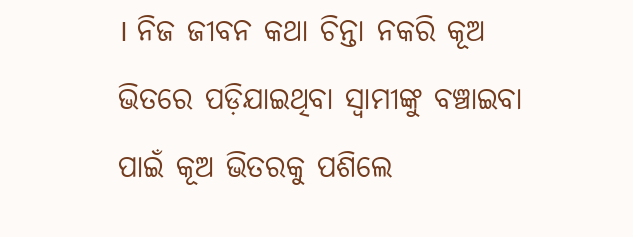। ନିଜ ଜୀବନ କଥା ଚିନ୍ତା ନକରି କୂଅ ଭିତରେ ପଡ଼ିଯାଇଥିବା ସ୍ୱାମୀଙ୍କୁ ବଞ୍ଚାଇବା ପାଇଁ କୂଅ ଭିତରକୁ ପଶିଲେ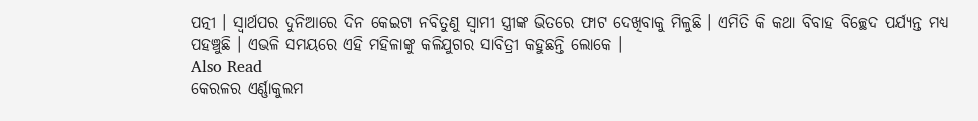ପତ୍ନୀ । ସ୍ୱାର୍ଥପର ଦୁନିଆରେ ଦିନ କେଇଟା ନବିତୁଣୁ ସ୍ବାମୀ ସ୍ତ୍ରୀଙ୍କ ଭିତରେ ଫାଟ ଦେଖିବାକୁ ମିଳୁଛି । ଏମିତି କି କଥା ବିବାହ ବିଚ୍ଛେଦ ପର୍ଯ୍ୟନ୍ତ ମଧ୍ୟ ପହଞ୍ଚୁଛି । ଏଭଳି ସମୟରେ ଏହି ମହିଳାଙ୍କୁ କଳିଯୁଗର ସାବିତ୍ରୀ କହୁଛନ୍ତି ଲୋକେ ।
Also Read
କେରଳର ଏର୍ଣ୍ଣାକୁଲମ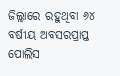ଜିଲ୍ଲାରେ ରହୁଥିବା ୬୪ ବର୍ଷୀୟ ଅବସରପ୍ରାପ୍ତ ପୋଲିସ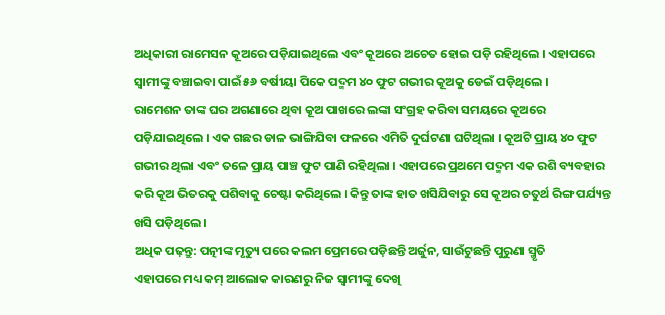ଅଧିକାରୀ ରାମେସନ କୂଅରେ ପଡ଼ିଯାଇଥିଲେ ଏବଂ କୂଅରେ ଅଚେତ ହୋଇ ପଡ଼ି ରହିଥିଲେ । ଏହାପରେ ସ୍ୱାମୀଙ୍କୁ ବଞ୍ଚାଇବା ପାଇଁ ୫୬ ବର୍ଷୀୟା ପିକେ ପଦ୍ମମ ୪୦ ଫୁଟ ଗଭୀର କୂଅକୁ ଡେଇଁ ପଡ଼ିଥିଲେ ।
ରାମେଶନ ତାଙ୍କ ଘର ଅଗଣାରେ ଥିବା କୂଅ ପାଖରେ ଲଙ୍କା ସଂଗ୍ରହ କରିବା ସମୟରେ କୂଅରେ ପଡ଼ିଯାଇଥିଲେ । ଏକ ଗଛର ଡାଳ ଭାଙ୍ଗିଯିବା ଫଳରେ ଏମିତି ଦୁର୍ଘଟଣା ଘଟିଥିଲା । କୂଅଟି ପ୍ରାୟ ୪୦ ଫୁଟ ଗଭୀର ଥିଲା ଏବଂ ତଳେ ପ୍ରାୟ ପାଞ୍ଚ ଫୁଟ ପାଣି ରହିଥିଲା । ଏହାପରେ ପ୍ରଥମେ ପଦ୍ମମ ଏକ ରଶି ବ୍ୟବହାର କରି କୂଅ ଭିତରକୁ ପଶିବାକୁ ଚେଷ୍ଟା କରିଥିଲେ । କିନ୍ତୁ ତାଙ୍କ ହାତ ଖସିଯିବାରୁ ସେ କୂଅର ଚତୁର୍ଥ ରିଙ୍ଗ ପର୍ଯ୍ୟନ୍ତ ଖସି ପଡ଼ିଥିଲେ ।
ଅଧିକ ପଢ଼ନ୍ତୁ: ପତ୍ନୀଙ୍କ ମୃତ୍ୟୁ ପରେ କଲମ ପ୍ରେମରେ ପଡ଼ିଛନ୍ତି ଅର୍ଜୁନ, ସାଉଁଟୁଛନ୍ତି ପୁରୁଣା ସ୍ମୃତି
ଏହାପରେ ମଧ୍ୟ କମ୍ ଆଲୋକ କାରଣରୁ ନିଜ ସ୍ୱାମୀଙ୍କୁ ଦେଖି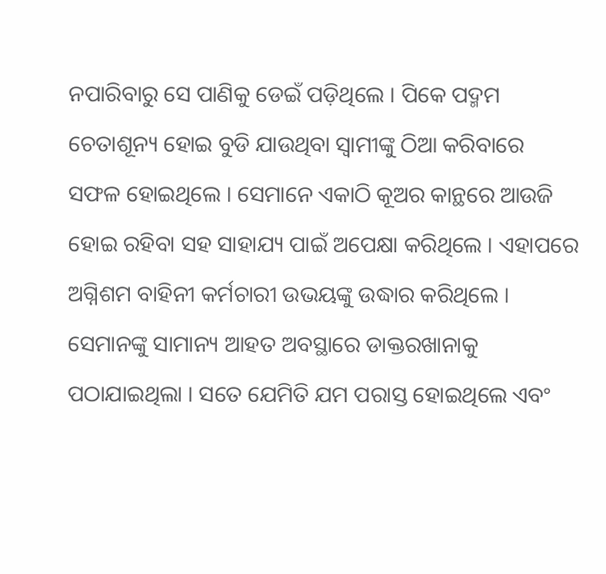ନପାରିବାରୁ ସେ ପାଣିକୁ ଡେଇଁ ପଡ଼ିଥିଲେ । ପିକେ ପଦ୍ମମ ଚେତାଶୂନ୍ୟ ହୋଇ ବୁଡି ଯାଉଥିବା ସ୍ୱାମୀଙ୍କୁ ଠିଆ କରିବାରେ ସଫଳ ହୋଇଥିଲେ । ସେମାନେ ଏକାଠି କୂଅର କାନ୍ଥରେ ଆଉଜି ହୋଇ ରହିବା ସହ ସାହାଯ୍ୟ ପାଇଁ ଅପେକ୍ଷା କରିଥିଲେ । ଏହାପରେ ଅଗ୍ନିଶମ ବାହିନୀ କର୍ମଚାରୀ ଉଭୟଙ୍କୁ ଉଦ୍ଧାର କରିଥିଲେ । ସେମାନଙ୍କୁ ସାମାନ୍ୟ ଆହତ ଅବସ୍ଥାରେ ଡାକ୍ତରଖାନାକୁ ପଠାଯାଇଥିଲା । ସତେ ଯେମିତି ଯମ ପରାସ୍ତ ହୋଇଥିଲେ ଏବଂ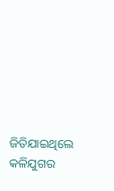ଜିତିଯାଇଥିଲେ କଳିଯୁଗର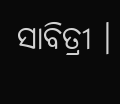ସାବିତ୍ରୀ ।